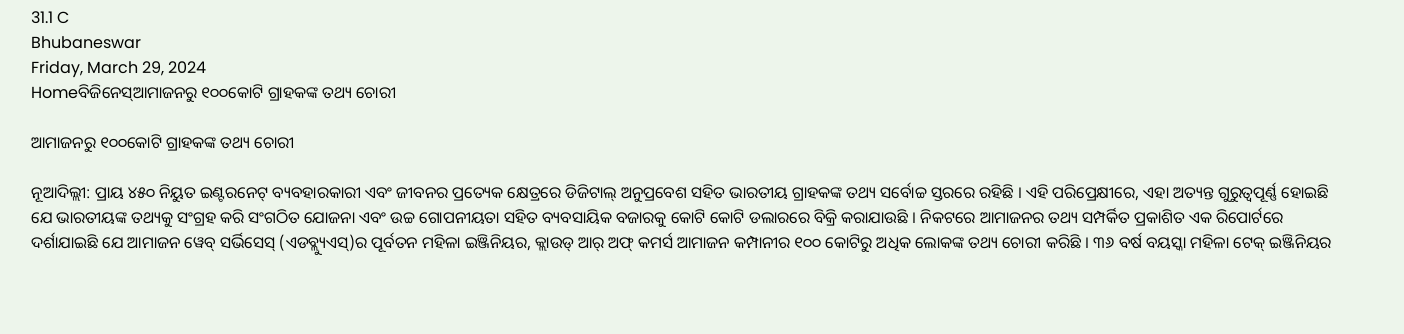31.1 C
Bhubaneswar
Friday, March 29, 2024
Homeବିଜିନେସ୍ଆମାଜନରୁ ୧୦୦କୋଟି ଗ୍ରାହକଙ୍କ ତଥ୍ୟ ଚୋରୀ

ଆମାଜନରୁ ୧୦୦କୋଟି ଗ୍ରାହକଙ୍କ ତଥ୍ୟ ଚୋରୀ

ନୂଆଦିଲ୍ଲୀ: ପ୍ରାୟ ୪୫୦ ନିୟୁତ ଇଣ୍ଟରନେଟ୍ ବ୍ୟବହାରକାରୀ ଏବଂ ଜୀବନର ପ୍ରତ୍ୟେକ କ୍ଷେତ୍ରରେ ଡିଜିଟାଲ୍ ଅନୁପ୍ରବେଶ ସହିତ ଭାରତୀୟ ଗ୍ରାହକଙ୍କ ତଥ୍ୟ ସର୍ବୋଚ୍ଚ ସ୍ତରରେ ରହିଛି । ଏହି ପରିପ୍ରେକ୍ଷୀରେ, ଏହା ଅତ୍ୟନ୍ତ ଗୁରୁତ୍ୱପୂର୍ଣ୍ଣ ହୋଇଛି ଯେ ଭାରତୀୟଙ୍କ ତଥ୍ୟକୁ ସଂଗ୍ରହ କରି ସଂଗଠିତ ଯୋଜନା ଏବଂ ଉଚ୍ଚ ଗୋପନୀୟତା ସହିତ ବ୍ୟବସାୟିକ ବଜାରକୁ କୋଟି କୋଟି ଡଲାରରେ ବିକ୍ରି କରାଯାଉଛି । ନିକଟରେ ଆମାଜନର ତଥ୍ୟ ସମ୍ପର୍କିତ ପ୍ରକାଶିତ ଏକ ରିପୋର୍ଟରେ ଦର୍ଶାଯାଇଛି ଯେ ଆମାଜନ ୱେବ୍ ସର୍ଭିସେସ୍ (ଏଡବ୍ଲ୍ୟୁଏସ୍‌)ର ପୂର୍ବତନ ମହିଳା ଇଞ୍ଜିନିୟର, କ୍ଲାଉଡ୍ ଆର୍ ଅଫ୍ କମର୍ସ ଆମାଜନ କମ୍ପାନୀର ୧୦୦ କୋଟିରୁ ଅଧିକ ଲୋକଙ୍କ ତଥ୍ୟ ଚୋରୀ କରିଛି । ୩୬ ବର୍ଷ ବୟସ୍କା ମହିଳା ଟେକ୍ ଇଞ୍ଜିନିୟର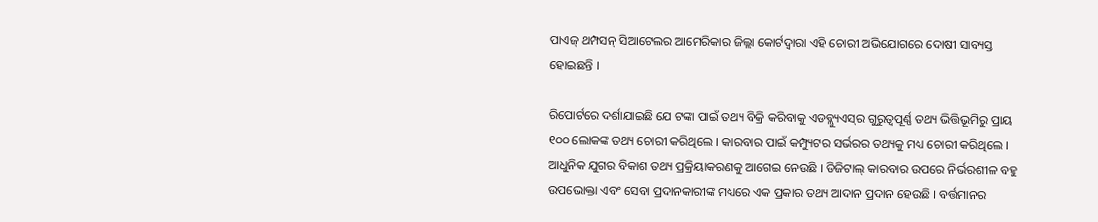ପାଏଜ୍ ଥମ୍ପସନ୍ ସିଆଟେଲର ଆମେରିକାର ଜିଲ୍ଲା କୋର୍ଟଦ୍ୱାରା ଏହି ଚୋରୀ ଅଭିଯୋଗରେ ଦୋଷୀ ସାବ୍ୟସ୍ତ ହୋଇଛନ୍ତି ।

ରିପୋର୍ଟରେ ଦର୍ଶାଯାଇଛି ଯେ ଟଙ୍କା ପାଇଁ ତଥ୍ୟ ବିକ୍ରି କରିବାକୁ ଏଡବ୍ଲ୍ୟୁଏସ୍‌ର ଗୁରୁତ୍ୱପୂର୍ଣ୍ଣ ତଥ୍ୟ ଭିତ୍ତିଭୂମିରୁ ପ୍ରାୟ ୧୦୦ ଲୋକଙ୍କ ତଥ୍ୟ ଚୋରୀ କରିଥିଲେ । କାରବାର ପାଇଁ କମ୍ପ୍ୟୁଟର ସର୍ଭରର ତଥ୍ୟକୁ ମଧ୍ୟ ଚୋରୀ କରିଥିଲେ । ଆଧୁନିକ ଯୁଗର ବିକାଶ ତଥ୍ୟ ପ୍ରକ୍ରିୟାକରଣକୁ ଆଗେଇ ନେଉଛି । ଡିଜିଟାଲ୍ କାରବାର ଉପରେ ନିର୍ଭରଶୀଳ ବହୁ ଉପଭୋକ୍ତା ଏବଂ ସେବା ପ୍ରଦାନକାରୀଙ୍କ ମଧ୍ୟରେ ଏକ ପ୍ରକାର ତଥ୍ୟ ଆଦାନ ପ୍ରଦାନ ହେଉଛି । ବର୍ତ୍ତମାନର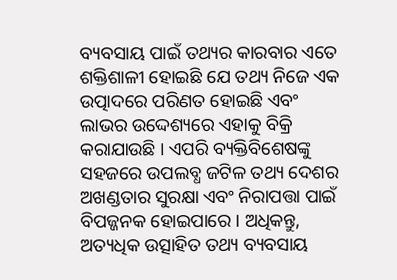ବ୍ୟବସାୟ ପାଇଁ ତଥ୍ୟର କାରବାର ଏତେ ଶକ୍ତିଶାଳୀ ହୋଇଛି ଯେ ତଥ୍ୟ ନିଜେ ଏକ ଉତ୍ପାଦରେ ପରିଣତ ହୋଇଛି ଏବଂ ଲାଭର ଉଦ୍ଦେଶ୍ୟରେ ଏହାକୁ ବିକ୍ରି କରାଯାଉଛି । ଏପରି ବ୍ୟକ୍ତିବିଶେଷଙ୍କୁ ସହଜରେ ଉପଲବ୍ଧ ଜଟିଳ ତଥ୍ୟ ଦେଶର ଅଖଣ୍ଡତାର ସୁରକ୍ଷା ଏବଂ ନିରାପତ୍ତା ପାଇଁ ବିପଜ୍ଜନକ ହୋଇପାରେ । ଅଧିକନ୍ତୁ, ଅତ୍ୟଧିକ ଉତ୍ସାହିତ ତଥ୍ୟ ବ୍ୟବସାୟ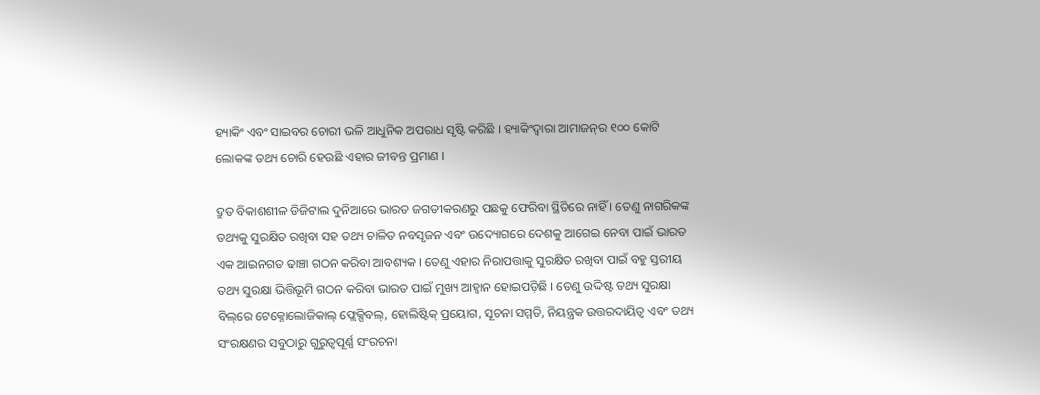ହ୍ୟାକିଂ ଏବଂ ସାଇବର ଚୋରୀ ଭଳି ଆଧୁନିକ ଅପରାଧ ସୃଷ୍ଟି କରିଛି । ହ୍ୟାକିଂଦ୍ୱାରା ଆମାଜନ୍‌ର ୧୦୦ କୋଟି ଲୋକଙ୍କ ତଥ୍ୟ ଚୋରି ହେଉଛି ଏହାର ଜୀବନ୍ତ ପ୍ରମାଣ ।

ଦ୍ରୁତ ବିକାଶଶୀଳ ଡିଜିଟାଲ ଦୁନିଆରେ ଭାରତ ଜଗତୀକରଣରୁ ପଛକୁ ଫେରିବା ସ୍ଥିତିରେ ନାହିଁ । ତେଣୁ ନାଗରିକଙ୍କ ତଥ୍ୟକୁ ସୁରକ୍ଷିତ ରଖିବା ସହ ତଥ୍ୟ ଚାଳିତ ନବସୃଜନ ଏବଂ ଉଦ୍ୟୋଗରେ ଦେଶକୁ ଆଗେଇ ନେବା ପାଇଁ ଭାରତ ଏକ ଆଇନଗତ ଢାଞ୍ଚା ଗଠନ କରିବା ଆବଶ୍ୟକ । ତେଣୁ ଏହାର ନିରାପତ୍ତାକୁ ସୁରକ୍ଷିତ ରଖିବା ପାଇଁ ବହୁ ସ୍ତରୀୟ ତଥ୍ୟ ସୁରକ୍ଷା ଭିତ୍ତିଭୂମି ଗଠନ କରିବା ଭାରତ ପାଇଁ ମୁଖ୍ୟ ଆହ୍ୱାନ ହୋଇପଡ଼ିଛି । ତେଣୁ ଉଦ୍ଦିଷ୍ଟ ତଥ୍ୟ ସୁରକ୍ଷା ବିଲ୍‌ରେ ଟେକ୍ନୋଲୋଜିକାଲ୍ ଫ୍ଲେକ୍ସିବଲ୍‌, ହୋଲିଷ୍ଟିକ୍ ପ୍ରୟୋଗ, ସୂଚନା ସମ୍ମତି, ନିୟନ୍ତ୍ରକ ଉତ୍ତରଦାୟିତ୍ୱ ଏବଂ ତଥ୍ୟ ସଂରକ୍ଷଣର ସବୁଠାରୁ ଗୁରୁତ୍ୱପୂର୍ଣ୍ଣ ସଂରଚନା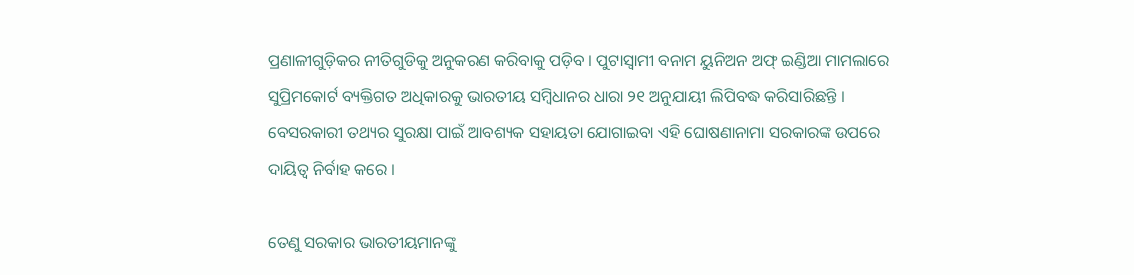ପ୍ରଣାଳୀଗୁଡ଼ିକର ନୀତିଗୁଡିକୁ ଅନୁକରଣ କରିବାକୁ ପଡ଼ିବ । ପୁଟାସ୍ୱାମୀ ବନାମ ୟୁନିଅନ ଅଫ୍ ଇଣ୍ଡିଆ ମାମଲାରେ ସୁପ୍ରିମକୋର୍ଟ ବ୍ୟକ୍ତିଗତ ଅଧିକାରକୁ ଭାରତୀୟ ସମ୍ବିଧାନର ଧାରା ୨୧ ଅନୁଯାୟୀ ଲିପିବଦ୍ଧ କରିସାରିଛନ୍ତି । ବେସରକାରୀ ତଥ୍ୟର ସୁରକ୍ଷା ପାଇଁ ଆବଶ୍ୟକ ସହାୟତା ଯୋଗାଇବା ଏହି ଘୋଷଣାନାମା ସରକାରଙ୍କ ଉପରେ ଦାୟିତ୍ୱ ନିର୍ବାହ କରେ ।

ତେଣୁ ସରକାର ଭାରତୀୟମାନଙ୍କୁ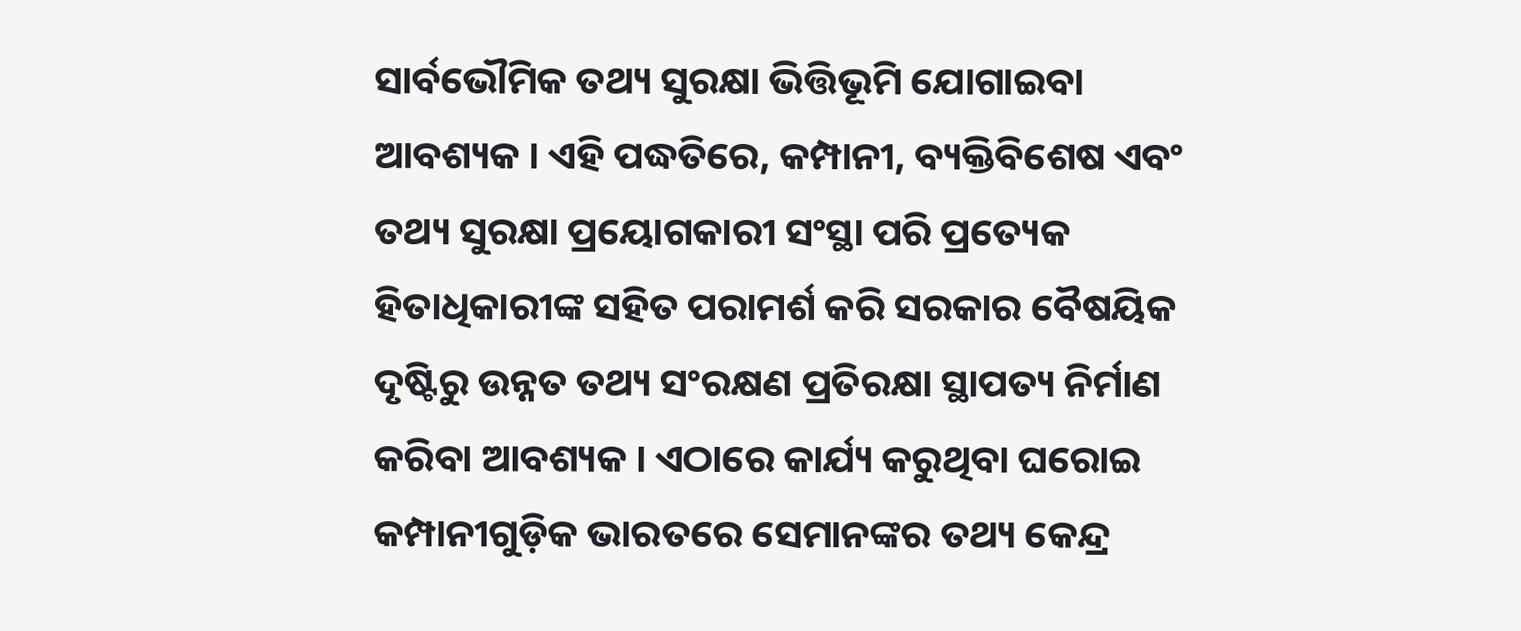ସାର୍ବଭୌମିକ ତଥ୍ୟ ସୁରକ୍ଷା ଭିତ୍ତିଭୂମି ଯୋଗାଇବା ଆବଶ୍ୟକ । ଏହି ପଦ୍ଧତିରେ, କମ୍ପାନୀ, ବ୍ୟକ୍ତିବିଶେଷ ଏବଂ ତଥ୍ୟ ସୁରକ୍ଷା ପ୍ରୟୋଗକାରୀ ସଂସ୍ଥା ପରି ପ୍ରତ୍ୟେକ ହିତାଧିକାରୀଙ୍କ ସହିତ ପରାମର୍ଶ କରି ସରକାର ବୈଷୟିକ ଦୃଷ୍ଟିରୁ ଉନ୍ନତ ତଥ୍ୟ ସଂରକ୍ଷଣ ପ୍ରତିରକ୍ଷା ସ୍ଥାପତ୍ୟ ନିର୍ମାଣ କରିବା ଆବଶ୍ୟକ । ଏଠାରେ କାର୍ଯ୍ୟ କରୁଥିବା ଘରୋଇ କମ୍ପାନୀଗୁଡ଼ିକ ଭାରତରେ ସେମାନଙ୍କର ତଥ୍ୟ କେନ୍ଦ୍ର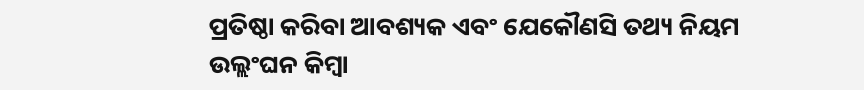ପ୍ରତିଷ୍ଠା କରିବା ଆବଶ୍ୟକ ଏବଂ ଯେକୌଣସି ତଥ୍ୟ ନିୟମ ଉଲ୍ଲଂଘନ କିମ୍ବା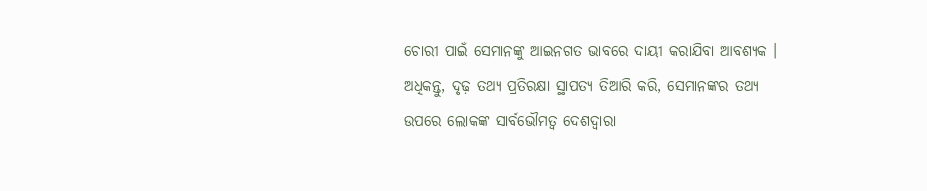ଚୋରୀ ପାଇଁ ସେମାନଙ୍କୁ ଆଇନଗତ ଭାବରେ ଦାୟୀ କରାଯିବା ଆବଶ୍ୟକ । ଅଧିକନ୍ତୁ, ଦୃଢ଼ ତଥ୍ୟ ପ୍ରତିରକ୍ଷା ସ୍ଥାପତ୍ୟ ତିଆରି କରି, ସେମାନଙ୍କର ତଥ୍ୟ ଉପରେ ଲୋକଙ୍କ ସାର୍ବଭୌମତ୍ୱ ଦେଶଦ୍ୱାରା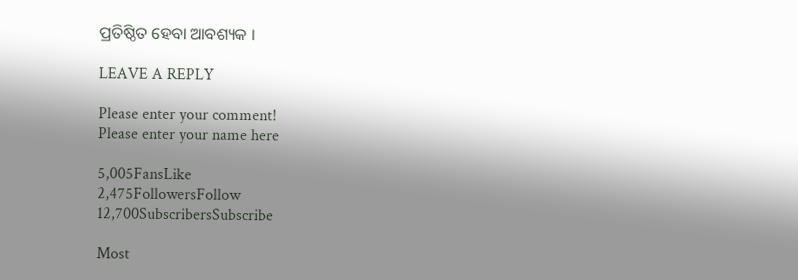ପ୍ରତିଷ୍ଠିତ ହେବା ଆବଶ୍ୟକ ।

LEAVE A REPLY

Please enter your comment!
Please enter your name here

5,005FansLike
2,475FollowersFollow
12,700SubscribersSubscribe

Most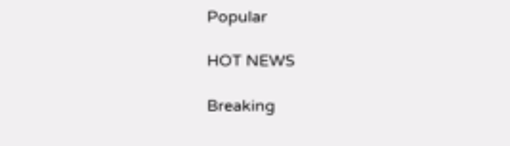Popular

HOT NEWS

Breaking